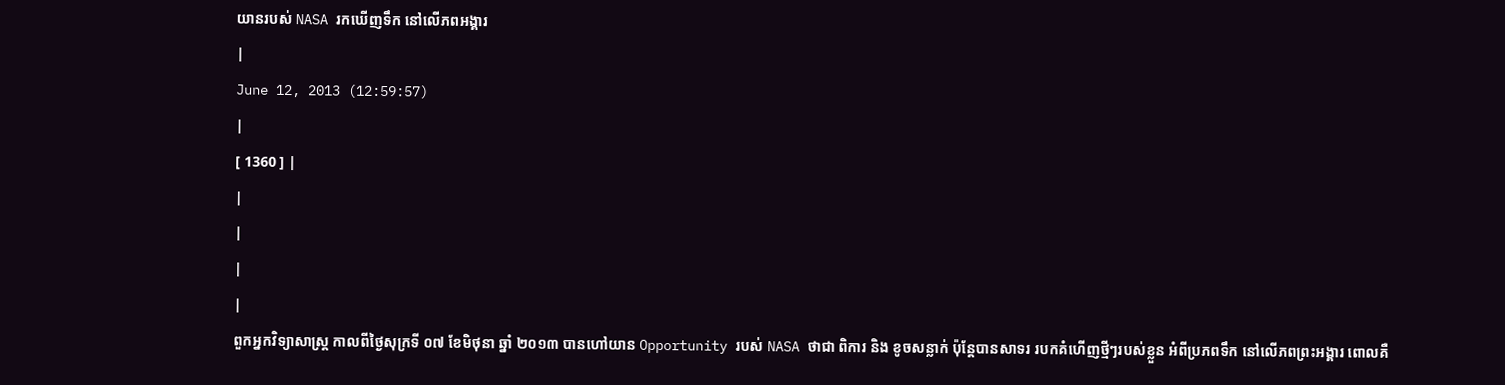យានរបស់ NASA រកឃើញទឹក នៅលើភពអង្គារ
|
June 12, 2013 (12:59:57)
|
[ 1360 ] |
|
|
|
|
ពួកអ្នកវិទ្យាសាស្ត្រ កាលពីថ្ងៃសុក្រទី ០៧ ខែមិថុនា ឆ្នាំ ២០១៣ បានហៅយាន Opportunity របស់ NASA ថាជា ពិការ និង ខូចសន្លាក់ ប៉ុន្តែបានសាទរ របកគំហើញថ្មីៗរបស់ខ្លួន អំពីប្រភពទឹក នៅលើភពព្រះអង្គារ ពោលគឺ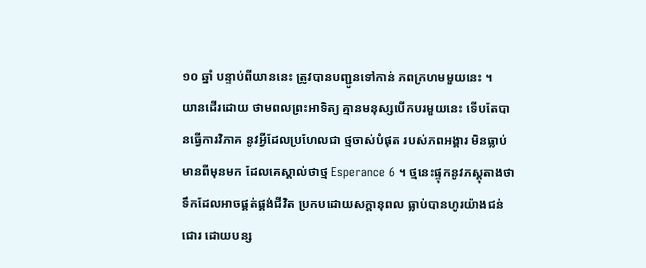១០ ឆ្នាំ បន្ទាប់ពីយាននេះ ត្រូវបានបញ្ជូនទៅកាន់ ភពក្រហមមួយនេះ ។
យានដើរដោយ ថាមពលព្រះអាទិត្យ គ្មានមនុស្សបើកបរមួយនេះ ទើបតែបានធ្វើការវិភាគ នូវអ្វីដែលប្រហែលជា ថ្មចាស់បំផុត របស់ភពអង្គារ មិនធ្លាប់មានពីមុនមក ដែលគេស្គាល់ថាថ្ម Esperance 6 ។ ថ្មនេះផ្ទុកនូវភស្តុតាងថា ទឹកដែលអាចផ្គត់ផ្គង់ជីវិត ប្រកបដោយសក្តានុពល ធ្លាប់បានហូរយ៉ាងជន់ជោរ ដោយបន្ស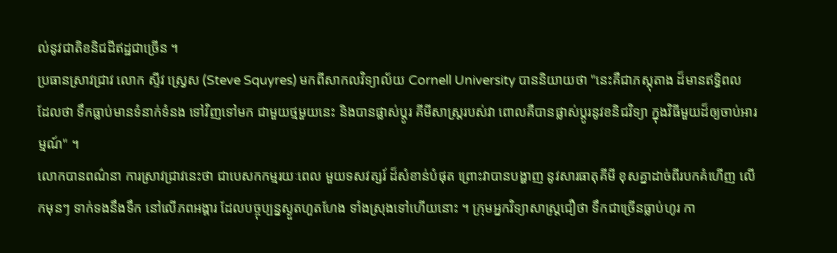ល់នូវជាតិខនិជដីឥដ្ឋជាច្រើន ។
ប្រធានស្រាវជ្រាវ លោក ស្ទីវ ស្វ្រេស (Steve Squyres) មកពីសាកលវិទ្យាល័យ Cornell University បាននិយាយថា "នេះគឺជាភស្តុតាង ដ៏មានឥទ្ធិពល ដែលថា ទឹកធ្លាប់មានទំនាក់ទំនង ទៅវិញទៅមក ជាមួយថ្មមួយនេះ និងបានផ្លាស់ប្តូរ គីមីសាស្ត្ររបស់វា ពោលគឺបានផ្លាស់ប្តូរនូវខនិជវិទ្យា ក្នុងវិធីមួយដ៏ឲ្យចាប់អារម្មណ៍" ។
លោកបានពណ៌នា ការស្រាវជ្រាវនេះថា ជាបេសកកម្មរយៈពេល មួយទសវត្សរ៍ ដ៏សំខាន់បំផុត ព្រោះវាបានបង្ហាញ នូវសារធាតុគីមី ខុសគ្នាដាច់ពីរបកគំហើញ លើកមុនៗ ទាក់ទងនឹងទឹក នៅលើភពអង្គារ ដែលបច្ចុប្បន្នស្ងួតហួតហែង ទាំងស្រុងទៅហើយនោះ ។ ក្រុមអ្នកវិទ្យាសាស្ត្រជឿថា ទឹកជាច្រើនធ្លាប់ហូរ កា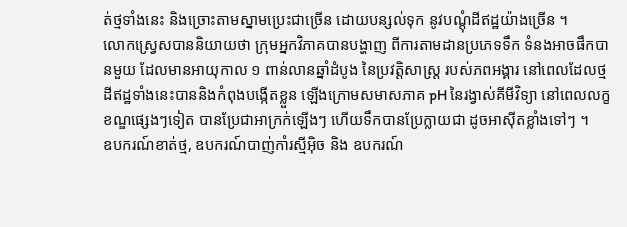ត់ថ្មទាំងនេះ និងច្រោះតាមស្នាមប្រេះជាច្រើន ដោយបន្សល់ទុក នូវបណ្តុំដីឥដ្ឋយ៉ាងច្រើន ។
លោកស្វ្រេសបាននិយាយថា ក្រុមអ្នកវិភាគបានបង្ហាញ ពីការតាមដានប្រភេទទឹក ទំនងអាចផឹកបានមួយ ដែលមានអាយុកាល ១ ពាន់លានឆ្នាំដំបូង នៃប្រវត្តិសាស្ត្រ របស់ភពអង្គារ នៅពេលដែលថ្មដីឥដ្ឋទាំងនេះបាននិងកំពុងបង្កើតខ្លួន ឡើងក្រោមសមាសភាគ pH នៃរង្វាស់គីមីវិទ្យា នៅពេលលក្ខខណ្ឌផ្សេងៗទៀត បានប្រែជាអាក្រក់ឡើងៗ ហើយទឹកបានប្រែក្លាយជា ដូចអាស៊ីតខ្លាំងទៅៗ ។
ឧបករណ៍ខាត់ថ្ម, ឧបករណ៍បាញ់កាំរស្មីអ៊ិច និង ឧបករណ៍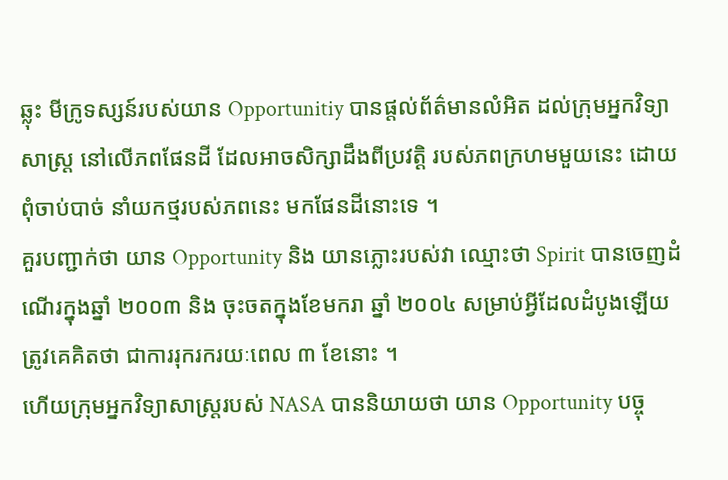ឆ្លុះ មីក្រូទស្សន៍របស់យាន Opportunitiy បានផ្តល់ព័ត៌មានលំអិត ដល់ក្រុមអ្នកវិទ្យាសាស្ត្រ នៅលើភពផែនដី ដែលអាចសិក្សាដឹងពីប្រវត្តិ របស់ភពក្រហមមួយនេះ ដោយពុំចាប់បាច់ នាំយកថ្មរបស់ភពនេះ មកផែនដីនោះទេ ។
គួរបញ្ជាក់ថា យាន Opportunity និង យានភ្លោះរបស់វា ឈ្មោះថា Spirit បានចេញដំណើរក្នុងឆ្នាំ ២០០៣ និង ចុះចតក្នុងខែមករា ឆ្នាំ ២០០៤ សម្រាប់អ្វីដែលដំបូងឡើយ ត្រូវគេគិតថា ជាការរុករករយៈពេល ៣ ខែនោះ ។
ហើយក្រុមអ្នកវិទ្យាសាស្ត្ររបស់ NASA បាននិយាយថា យាន Opportunity បច្ចុ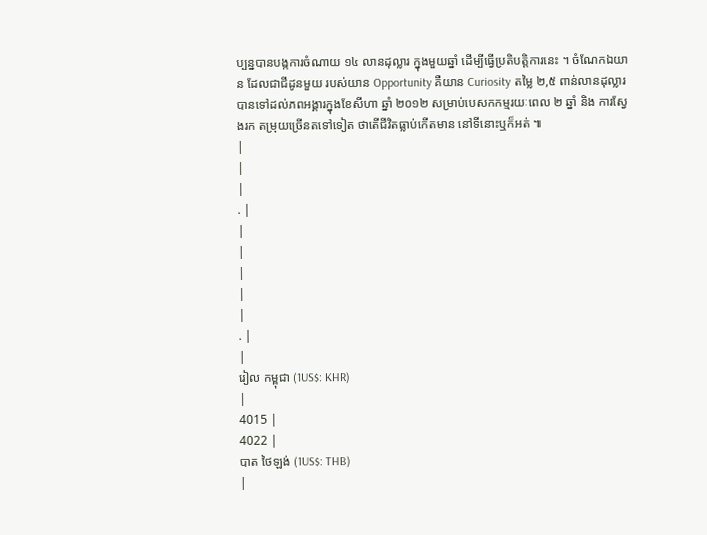ប្បន្នបានបង្កការចំណាយ ១៤ លានដុល្លារ ក្នុងមួយឆ្នាំ ដើម្បីធ្វើប្រតិបត្តិការនេះ ។ ចំណែកឯយាន ដែលជាជីដូនមួយ របស់យាន Opportunity គឺយាន Curiosity តម្លៃ ២,៥ ពាន់លានដុល្លារ បានទៅដល់ភពអង្គារក្នុងខែសីហា ឆ្នាំ ២០១២ សម្រាប់បេសកកម្មរយៈពេល ២ ឆ្នាំ និង ការស្វែងរក តម្រុយច្រើនតទៅទៀត ថាតើជីវិតធ្លាប់កើតមាន នៅទីនោះឬក៏អត់ ៕
|
|
|
. |
|
|
|
|
|
. |
|
រៀល កម្ពុជា (1US$: KHR)
|
4015 |
4022 |
បាត ថៃឡង់ (1US$: THB)
|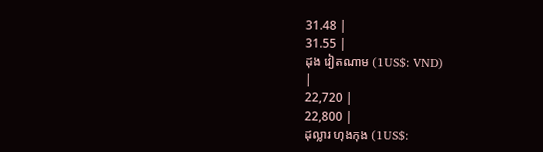31.48 |
31.55 |
ដុង វៀតណាម (1US$: VND)
|
22,720 |
22,800 |
ដុល្លារ ហុងកុង (1US$: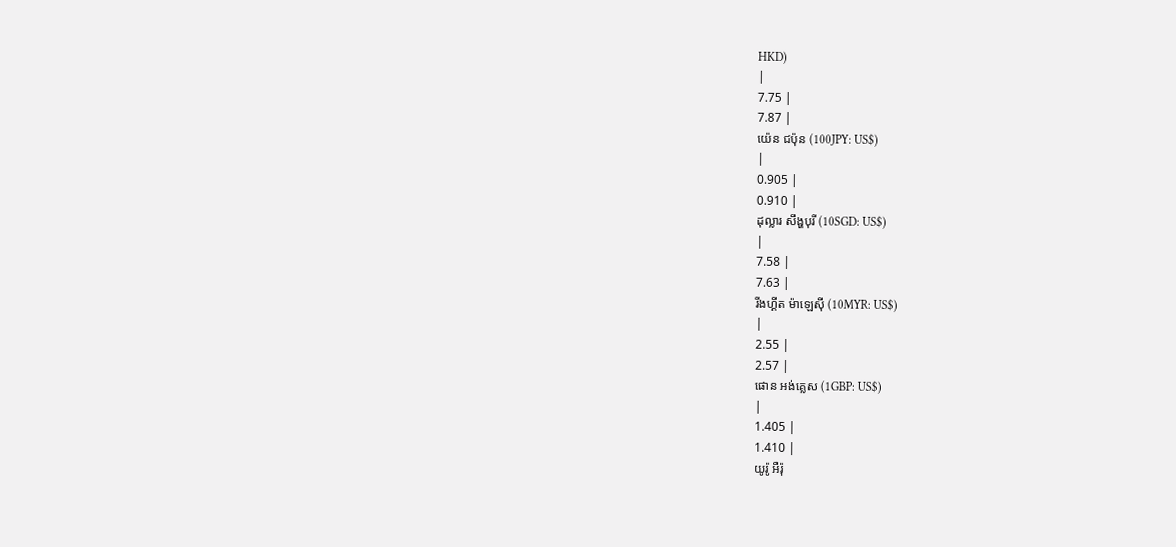HKD)
|
7.75 |
7.87 |
យ៉េន ជប៉ុន (100JPY: US$)
|
0.905 |
0.910 |
ដុល្លារ សឹង្ហបុរី (10SGD: US$)
|
7.58 |
7.63 |
រីងហ្គីត ម៉ាឡេស៊ី (10MYR: US$)
|
2.55 |
2.57 |
ផោន អង់គ្លេស (1GBP: US$)
|
1.405 |
1.410 |
យូរ៉ូ អឺរ៉ុ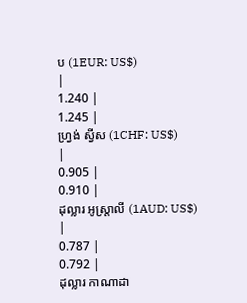ប (1EUR: US$)
|
1.240 |
1.245 |
ហ្វ្រង់ ស្វីស (1CHF: US$)
|
0.905 |
0.910 |
ដុល្លារ អូស្ត្រាលី (1AUD: US$)
|
0.787 |
0.792 |
ដុល្លារ កាណាដា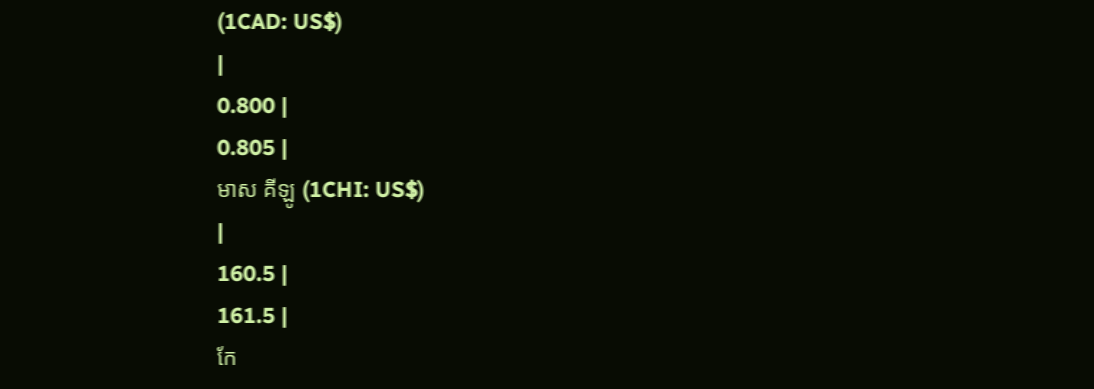(1CAD: US$)
|
0.800 |
0.805 |
មាស គីឡូ (1CHI: US$)
|
160.5 |
161.5 |
កែ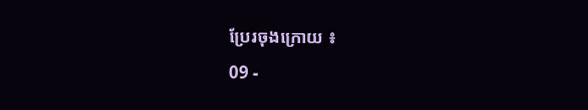ប្រែរចុងក្រោយ ៖
09 -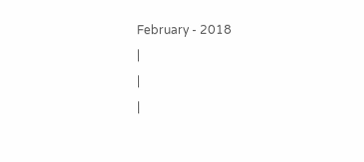February - 2018
|
|
|